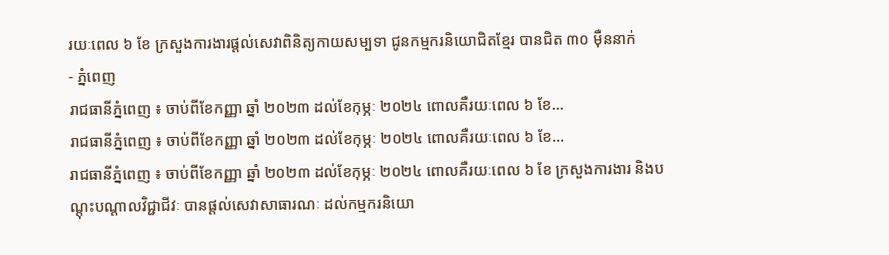រយៈពេល ៦ ខែ ក្រសួងការងារផ្តល់សេវាពិនិត្យកាយសម្បទា ជូនកម្មករនិយោជិតខ្មែរ បានជិត ៣០ ម៉ឺននាក់
- ភ្នំពេញ
រាជធានីភ្នំពេញ ៖ ចាប់ពីខែកញ្ញា ឆ្នាំ ២០២៣ ដល់ខែកុម្ភៈ ២០២៤ ពោលគឺរយៈពេល ៦ ខែ…
រាជធានីភ្នំពេញ ៖ ចាប់ពីខែកញ្ញា ឆ្នាំ ២០២៣ ដល់ខែកុម្ភៈ ២០២៤ ពោលគឺរយៈពេល ៦ ខែ…
រាជធានីភ្នំពេញ ៖ ចាប់ពីខែកញ្ញា ឆ្នាំ ២០២៣ ដល់ខែកុម្ភៈ ២០២៤ ពោលគឺរយៈពេល ៦ ខែ ក្រសួងការងារ និងបណ្តុះបណ្តាលវិជ្ជាជីវៈ បានផ្តល់សេវាសាធារណៈ ដល់កម្មករនិយោ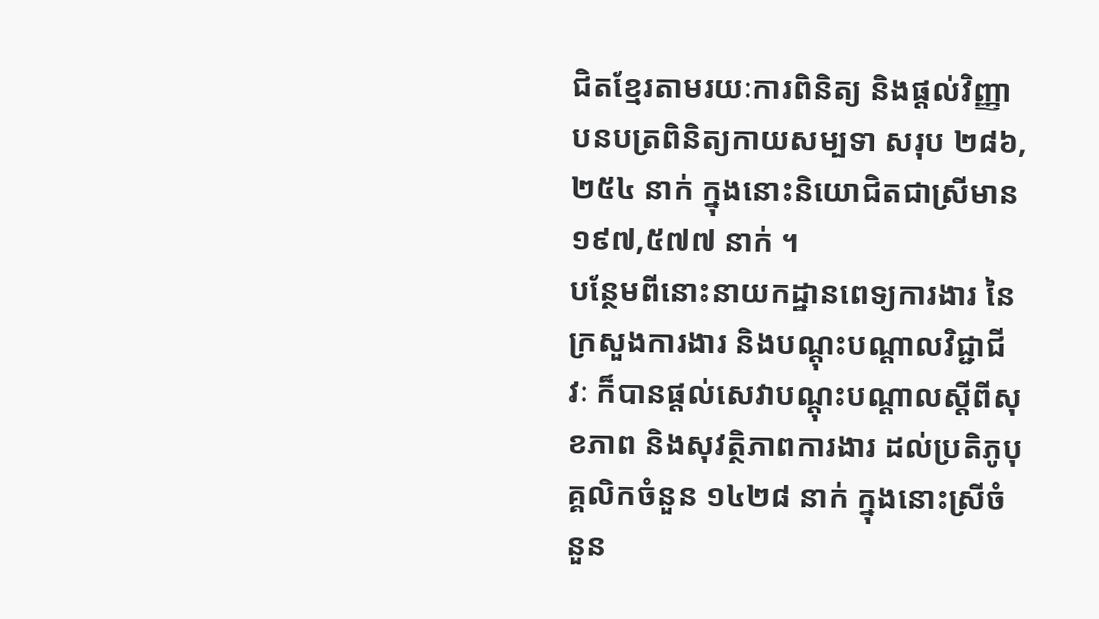ជិតខ្មែរតាមរយៈការពិនិត្យ និងផ្ដល់វិញ្ញាបនបត្រពិនិត្យកាយសម្បទា សរុប ២៨៦,២៥៤ នាក់ ក្នុងនោះនិយោជិតជាស្រីមាន ១៩៧,៥៧៧ នាក់ ។
បន្ថែមពីនោះនាយកដ្ឋានពេទ្យការងារ នៃក្រសួងការងារ និងបណ្តុះបណ្តាលវិជ្ជាជីវៈ ក៏បានផ្តល់សេវាបណ្តុះបណ្តាលស្តីពីសុខភាព និងសុវត្ថិភាពការងារ ដល់ប្រតិភូបុគ្គលិកចំនួន ១៤២៨ នាក់ ក្នុងនោះស្រីចំនួន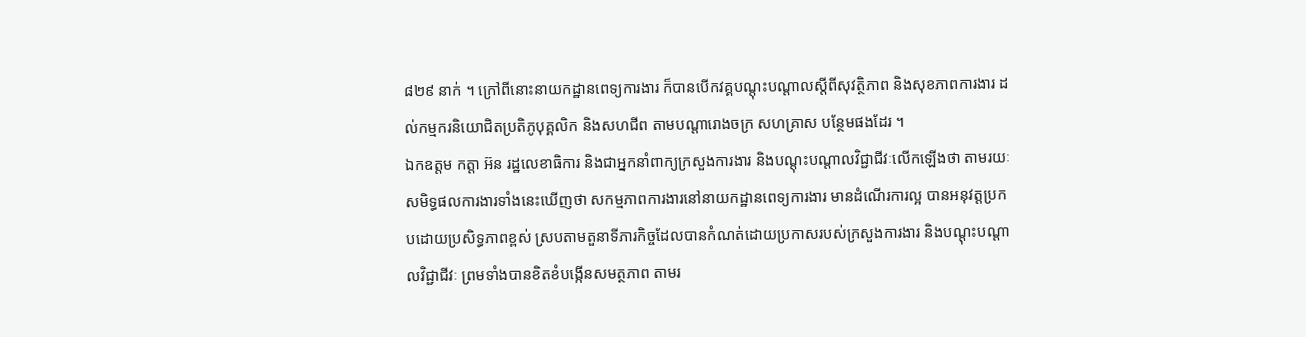៨២៩ នាក់ ។ ក្រៅពីនោះនាយកដ្ឋានពេទ្យការងារ ក៏បានបើកវគ្គបណ្តុះបណ្តាលស្តីពីសុវត្ថិភាព និងសុខភាពការងារ ដល់កម្មករនិយោជិតប្រតិភូបុគ្គលិក និងសហជីព តាមបណ្តារោងចក្រ សហគ្រាស បន្ថែមផងដែរ ។
ឯកឧត្តម កត្តា អ៊ន រដ្ឋលេខាធិការ និងជាអ្នកនាំពាក្យក្រសួងការងារ និងបណ្តុះបណ្តាលវិជ្ជាជីវៈលើកឡើងថា តាមរយៈសមិទ្ធផលការងារទាំងនេះឃើញថា សកម្មភាពការងារនៅនាយកដ្ឋានពេទ្យការងារ មានដំណើរការល្អ បានអនុវត្តប្រកបដោយប្រសិទ្ធភាពខ្ពស់ ស្របតាមតួនាទីភារកិច្ចដែលបានកំណត់ដោយប្រកាសរបស់ក្រសួងការងារ និងបណ្តុះបណ្តាលវិជ្ជាជីវៈ ព្រមទាំងបានខិតខំបង្កើនសមត្ថភាព តាមរ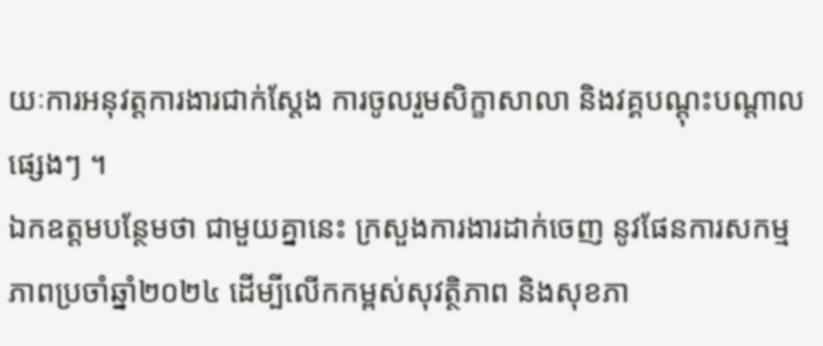យៈការអនុវត្តការងារជាក់ស្តែង ការចូលរួមសិក្ខាសាលា និងវគ្គបណ្តុះបណ្តាលផ្សេងៗ ។
ឯកឧត្តមបន្ថែមថា ជាមួយគ្នានេះ ក្រសួងការងារដាក់ចេញ នូវផែនការសកម្មភាពប្រចាំឆ្នាំ២០២៤ ដើម្បីលើកកម្ពស់សុវត្ថិភាព និងសុខភា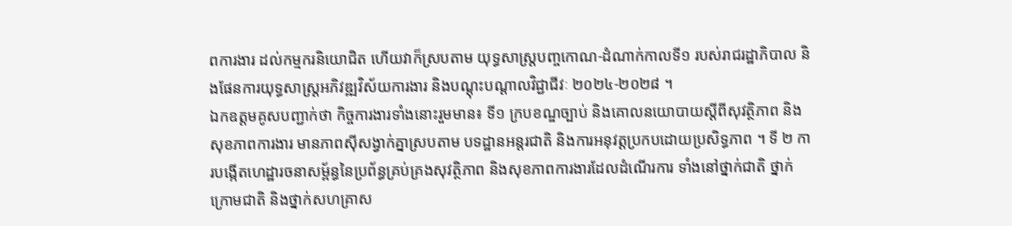ពការងារ ដល់កម្មករនិយោជិត ហើយវាក៏ស្របតាម យុទ្ធសាស្ត្របញ្ចកោណ-ដំណាក់កាលទី១ របស់រាជរដ្ឋាភិបាល និងផែនការយុទ្ធសាស្ត្រអភិវឌ្ឍវិស័យការងារ និងបណ្តុះបណ្តាលវិជ្ជាជីវៈ ២០២៤-២០២៨ ។
ឯកឧត្តមគូសបញ្ជាក់ថា កិច្ចការងារទាំងនោះរួមមាន៖ ទី១ ក្របខណ្ឌច្បាប់ និងគោលនយោបាយស្តីពីសុវត្ថិភាព និងសុខភាពការងារ មានភាពស៊ីសង្វាក់គ្នាស្របតាម បទដ្ឋានអន្តរជាតិ និងការអនុវត្តប្រកបដោយប្រសិទ្ធភាព ។ ទី ២ ការបង្កើតហេដ្ឋារចនាសម្ព័ន្ធនៃប្រព័ន្ធគ្រប់គ្រងសុវត្ថិភាព និងសុខភាពការងារដែលដំណើរការ ទាំងនៅថ្នាក់ជាតិ ថ្នាក់ក្រោមជាតិ និងថ្នាក់សហគ្រាស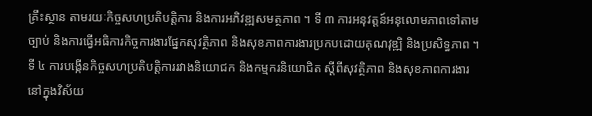គ្រឹះស្ថាន តាមរយៈកិច្ចសហប្រតិបត្តិការ និងការអភិវឌ្ឍសមត្ថភាព ។ ទី ៣ ការអនុវត្តន៍អនុលោមភាពទៅតាមច្បាប់ និងការធ្វើអធិការកិច្ចការងារផ្នែកសុវត្ថិភាព និងសុខភាពការងារប្រកបដោយគុណវុឌ្ឍិ និងប្រសិទ្ធភាព ។
ទី ៤ ការបង្កើនកិច្ចសហប្រតិបត្តិការរវាងនិយោជក និងកម្មករនិយោជិត ស្តីពីសុវត្ថិភាព និងសុខភាពការងារនៅក្នុងវិស័យ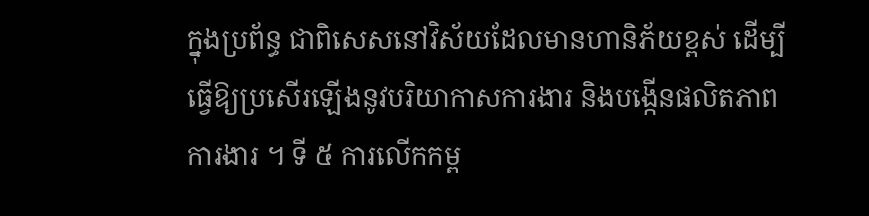ក្នុងប្រព័ន្ធ ជាពិសេសនៅវិស័យដែលមានហានិភ័យខ្ពស់ ដើម្បីធ្វើឱ្យប្រសើរឡើងនូវបរិយាកាសការងារ និងបង្កើនផលិតភាពការងារ ។ ទី ៥ ការលើកកម្ព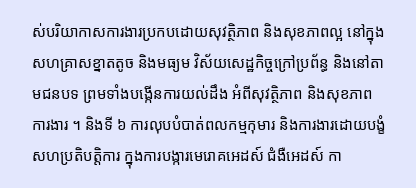ស់បរិយាកាសការងារប្រកបដោយសុវត្ថិភាព និងសុខភាពល្អ នៅក្នុងសហគ្រាសខ្នាតតូច និងមធ្យម វិស័យសេដ្ឋកិច្ចក្រៅប្រព័ន្ធ និងនៅតាមជនបទ ព្រមទាំងបង្កើនការយល់ដឹង អំពីសុវត្ថិភាព និងសុខភាពការងារ ។ និងទី ៦ ការលុបបំបាត់ពលកម្មកុមារ និងការងារដោយបង្ខំ សហប្រតិបត្តិការ ក្នុងការបង្ការមេរោគអេដស៍ ជំងឺអេដស៍ កា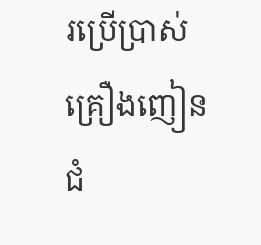រប្រើប្រាស់គ្រឿងញៀន ជំ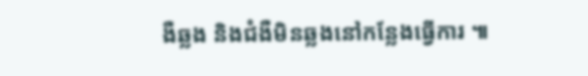ងឺឆ្លង និងជំងឺមិនឆ្លងនៅកន្លែងធ្វើការ ៕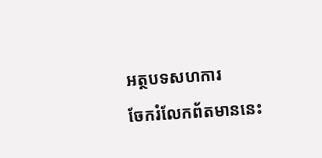អត្ថបទសហការ
ចែករំលែកព័តមាននេះ